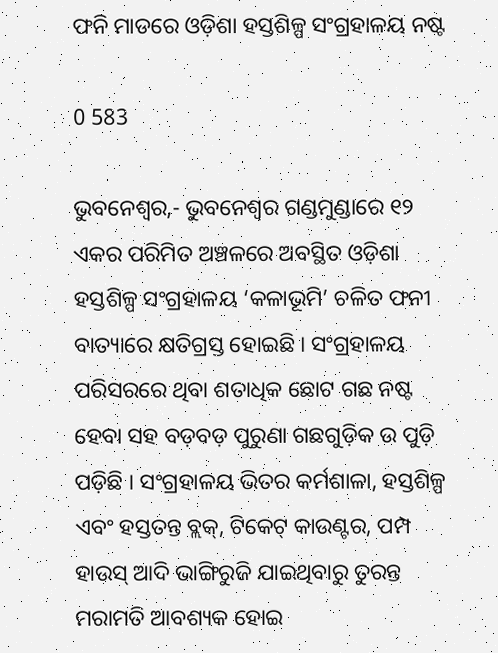ଫନି ମାଡରେ ଓଡ଼ିଶା ହସ୍ତଶିଳ୍ପ ସଂଗ୍ରହାଳୟ ନଷ୍ଟ

0 583

ଭୁବନେଶ୍ୱର,- ଭୁବନେଶ୍ୱର ଗଣ୍ଡମୁଣ୍ଡାରେ ୧୨ ଏକର ପରିମିତ ଅଞ୍ଚଳରେ ଅବସ୍ଥିତ ଓଡ଼ିଶା ହସ୍ତଶିଳ୍ପ ସଂଗ୍ରହାଳୟ ‘କଳାଭୂମି’ ଚଳିତ ଫନୀ ବାତ୍ୟାରେ କ୍ଷତିଗ୍ରସ୍ତ ହୋଇଛି । ସଂଗ୍ରହାଳୟ ପରିସରରେ ଥିବା ଶତାଧିକ ଛୋଟ ଗଛ ନଷ୍ଟ ହେବା ସହ ବଡ଼ବଡ଼ ପୁରୁଣା ଗଛଗୁଡ଼ିକ ଉ ପୁଡ଼ି ପଡ଼ିଛି । ସଂଗ୍ରହାଳୟ ଭିତର କର୍ମଶାଳା, ହସ୍ତଶିଳ୍ପ ଏବଂ ହସ୍ତତନ୍ତ ବ୍ଲକ୍‌, ଟିକେଟ୍‌ କାଉଣ୍ଟର, ପମ୍ପ ହାଉସ୍‌ ଆଦି ଭାଙ୍ଗିରୁଜି ଯାଇଥିବାରୁ ତୁରନ୍ତ ମରାମତି ଆବଶ୍ୟକ ହୋଇ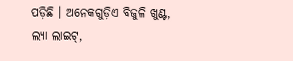ପଡ଼ିଛି । ଅନେକଗୁଡ଼ିଏ ବିଜୁଳି ଖୁଣ୍ଟ, ଲ୍ୟା ଲାଇଟ୍‌,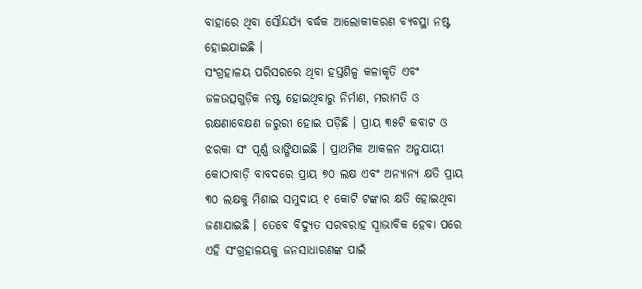ବାହାରେ ଥିବା ସୌନ୍ଦର୍ଯ୍ୟ ବର୍ଦ୍ଧକ ଆଲୋକୀକରଣ ବ୍ୟବସ୍ଥା ନଷ୍ଟ ହୋଇଯାଇଛି ।
ସଂଗ୍ରହାଳୟ ପରିସରରେ ଥିବା ହସ୍ତଶିଳ୍ପ କଳାକୃତି ଏବଂ ଜଳଉତ୍ସଗୁଡ଼ିକ ନଷ୍ଟ ହୋଇଥିବାରୁ ନିର୍ମାଣ, ମରାମତି ଓ ରକ୍ଷଣାବେକ୍ଷଣ ଜରୁରୀ ହୋଇ ପଡ଼ିଛି । ପ୍ରାୟ ୩୫ଟି କବାଟ ଓ ଝରକା ସଂ ପୂର୍ଣ୍ଣ ଭାଙ୍ଗିଯାଇଛି । ପ୍ରାଥମିକ ଆକଳନ ଅନୁଯାୟୀ କୋଠାବାଡ଼ି ବାବଦରେ ପ୍ରାୟ ୭୦ ଲକ୍ଷ ଏବଂ ଅନ୍ୟାନ୍ୟ କ୍ଷତି ପ୍ରାୟ ୩୦ ଲକ୍ଷକୁ ମିଶାଇ ସମୁଦାୟ ୧ କୋଟି ଟଙ୍କାର କ୍ଷତି ହୋଇଥିବା ଜଣାଯାଇଛି । ତେବେ ବିଦ୍ୟୁତ ସରବରାହ ସ୍ୱାଭାବିକ ହେବା ପରେ ଏହି ସଂଗ୍ରହାଳୟକୁ ଜନସାଧାରଣଙ୍କ ପାଇଁ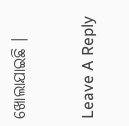ଖୋଲାଯାଇଛି ।

Leave A Reply